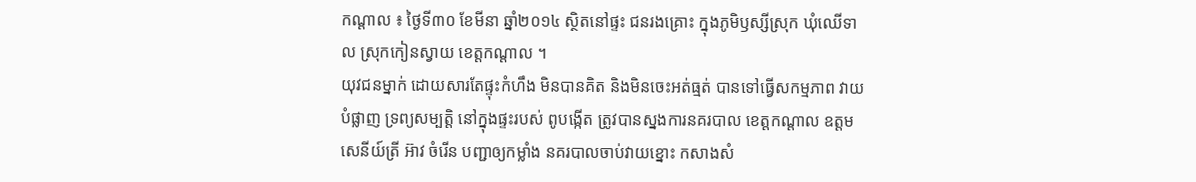កណ្តាល ៖ ថ្ងៃទី៣០ ខែមីនា ឆ្នាំ២០១៤ ស្ថិតនៅផ្ទះ ជនរងគ្រោះ ក្នុងភូមិឫស្សីស្រុក ឃុំឈើទាល ស្រុកកៀនស្វាយ ខេត្តកណ្តាល ។
យុវជនម្នាក់ ដោយសារតែផ្ទុះកំហឹង មិនបានគិត និងមិនចេះអត់ធ្មត់ បានទៅធ្វើសកម្មភាព វាយបំផ្លាញ ទ្រព្យសម្បត្តិ នៅក្នុងផ្ទះរបស់ ពូបង្កើត ត្រូវបានស្នងការនគរបាល ខេត្តកណ្តាល ឧត្តមសេនីយ៍ត្រី អ៊ាវ ចំរើន បញ្ជាឲ្យកម្លាំង នគរបាលចាប់វាយខ្នោះ កសាងសំ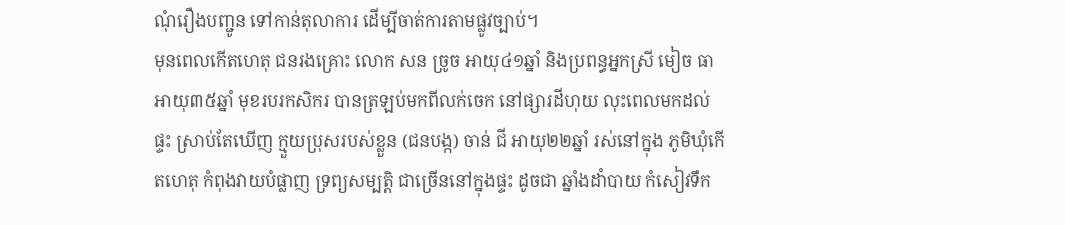ណុំរឿងបញ្ជូន ទៅកាន់តុលាការ ដើម្បីចាត់ការតាមផ្លូវច្បាប់។
មុនពេលកើតហេតុ ជនរងគ្រោះ លោក សន ច្រូច អាយុ៤១ឆ្នាំ និងប្រពន្ធអ្នកស្រី មៀច ធា អាយុ៣៥ឆ្នាំ មុខរបរកសិករ បានត្រឡប់មកពីលក់ចេក នៅផ្សារដីហុយ លុះពេលមកដល់ផ្ទះ ស្រាប់តែឃើញ ក្មួយប្រុសរបស់ខ្លួន (ជនបង្ក) ចាន់ ជី អាយុ២២ឆ្នាំ រស់នៅក្នុង ភូមិឃុំកើតហេតុ កំពុងវាយបំផ្លាញ ទ្រព្យសម្បត្តិ ជាច្រើននៅក្នុងផ្ទះ ដូចជា ឆ្នាំងដាំបាយ កំសៀវទឹក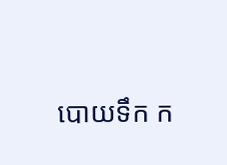បោយទឹក ក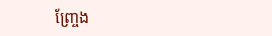ញ្ច្រែង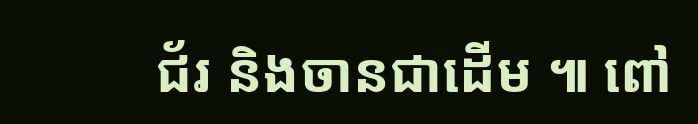ជ័រ និងចានជាដើម ៕ ពៅ